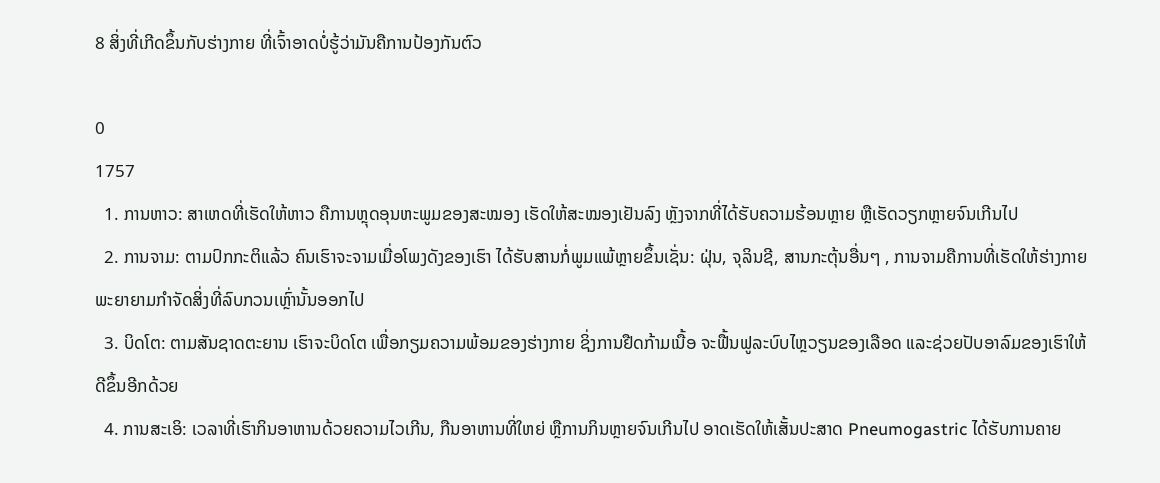8 ສິ່ງທີ່ເກີດຂຶ້ນກັບຮ່າງກາຍ ທີ່ເຈົ້າອາດບໍ່ຮູ້ວ່າມັນຄືການປ້ອງກັນຕົວ

0
1757
  1. ການຫາວ: ສາເຫດທີ່ເຮັດໃຫ້ຫາວ ຄືການຫຼຸດອຸນຫະພູມຂອງສະໝອງ ເຮັດໃຫ້ສະໝອງເຢັນລົງ ຫຼັງຈາກທີ່ໄດ້ຮັບຄວາມຮ້ອນຫຼາຍ ຫຼືເຮັດວຽກຫຼາຍຈົນເກີນໄປ
  2. ການຈາມ: ຕາມປົກກະຕິແລ້ວ ຄົນເຮົາຈະຈາມເມື່ອໂພງດັງຂອງເຮົາ ໄດ້ຮັບສານກໍ່ພູມແພ້ຫຼາຍຂຶ້ນເຊັ່ນ: ຝຸ່ນ, ຈຸລິນຊີ, ສານກະຕຸ້ນອື່ນໆ , ການຈາມຄືການທີ່ເຮັດໃຫ້ຮ່າງກາຍ ພະຍາຍາມກຳຈັດສິ່ງທີ່ລົບກວນເຫຼົ່ານັ້ນອອກໄປ
  3. ບິດໂຕ: ຕາມສັນຊາດຕະຍານ ເຮົາຈະບິດໂຕ ເພື່ອກຽມຄວາມພ້ອມຂອງຮ່າງກາຍ ຊິ່ງການຢືດກ້າມເນື້ອ ຈະຟື້ນຟູລະບົບໄຫຼວຽນຂອງເລືອດ ແລະຊ່ວຍປັບອາລົມຂອງເຮົາໃຫ້ດີຂຶ້ນອີກດ້ວຍ
  4. ການສະເອິ: ເວລາທີ່ເຮົາກິນອາຫານດ້ວຍຄວາມໄວເກີນ, ກືນອາຫານທີ່ໃຫຍ່ ຫຼືການກິນຫຼາຍຈົນເກີນໄປ ອາດເຮັດໃຫ້ເສັ້ນປະສາດ Pneumogastric ໄດ້ຮັບການຄາຍ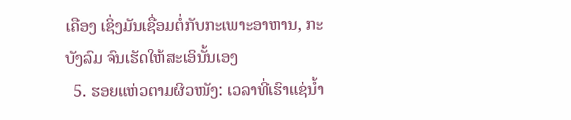ເຄືອງ ເຊິ່ງມັນເຊື່ອມຕໍ່ກັບກະເພາະອາຫານ, ກະບັງລົມ ຈົນເຮັດໃຫ້ສະເອິນັ້ນເອງ
  5. ຮອຍແຫ່ວຕາມຜິວໜັງ: ເວລາທີ່ເຮົາແຊ່ນໍ້າ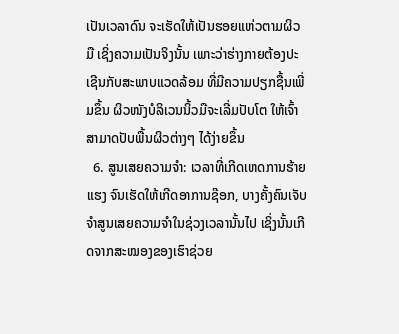ເປັນເວລາດົນ ຈະເຮັດໃຫ້ເປັນຮອຍແຫ່ວຕາມຜິວມື ເຊິ່ງຄວາມເປັນຈິງນັ້ນ ເພາະວ່າຮ່າງກາຍຕ້ອງປະເຊີນກັບສະພາບແວດລ້ອມ ທີ່ມີຄວາມປຽກຊື້ນເພີ່ມຂຶ້ນ ຜິວໜັງບໍລິເວນນິ້ວມືຈະເລີ່ມປັບໂຕ ໃຫ້ເຈົ້າສາມາດປັບພື້ນຜິວຕ່າງໆ ໄດ້ງ່າຍຂຶ້ນ
  6. ສູນເສຍຄວາມຈຳ: ເວລາທີ່ເກີດເຫດການຮ້າຍແຮງ ຈົນເຮັດໃຫ້ເກີດອາການຊ໊ອກ, ບາງຄັ້ງຄົນເຈັບຈຳສູນເສຍຄວາມຈຳໃນຊ່ວງເວລານັ້ນໄປ ເຊິ່ງນັ້ນເກີດຈາກສະໝອງຂອງເຮົາຊ່ວຍ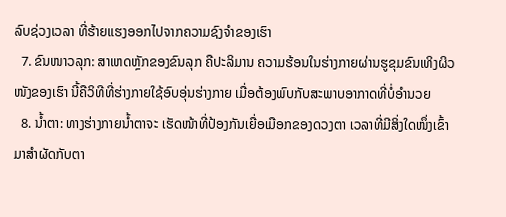ລົບຊ່ວງເວລາ ທີ່ຮ້າຍແຮງອອກໄປຈາກຄວາມຊົງຈຳຂອງເຮົາ
  7. ຂົນໜາວລຸກ: ສາເຫດຫຼັກຂອງຂົນລຸກ ຄືປະລິມານ ຄວາມຮ້ອນໃນຮ່າງກາຍຜ່ານຮູຂຸມຂົນເທິງຜິວໜັງຂອງເຮົາ ນີ້ຄືວິທີທີ່ຮ່າງກາຍໃຊ້ອົບອຸ່ນຮ່າງກາຍ ເມື່ອຕ້ອງພົບກັບສະພາບອາກາດທີ່ບໍ່ອຳນວຍ
  8. ນໍ້າຕາ: ທາງຮ່າງກາຍນໍ້າຕາຈະ ເຮັດໜ້າທີ່ປ້ອງກັນເຍື່ອເມືອກຂອງດວງຕາ ເວລາທີ່ມີສິ່ງໃດໜຶ່ງເຂົ້າມາສຳຜັດກັບຕາ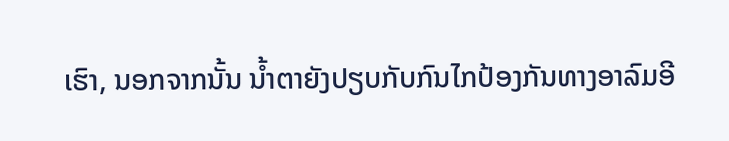ເຮົາ, ນອກຈາກນັ້ນ ນໍ້າຕາຍັງປຽບກັບກົນໄກປ້ອງກັນທາງອາລົມອີ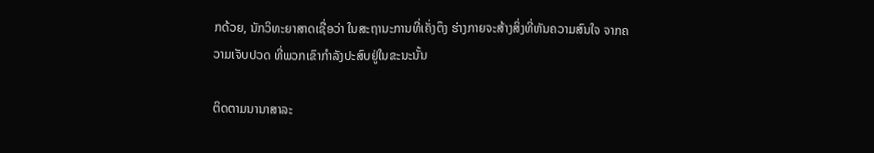ກດ້ວຍ, ນັກວິທະຍາສາດເຊື່ອວ່າ ໃນສະຖານະການທີ່ເຄັ່ງຕຶງ ຮ່າງກາຍຈະສ້າງສິ່ງທີ່ຫັນຄວາມສົນໃຈ ຈາກຄວາມເຈັບປວດ ທີ່ພວກເຂົາກຳລັງປະສົບຢູ່ໃນຂະນະນັ້ນ

ຕິດຕາມນານາສາລະ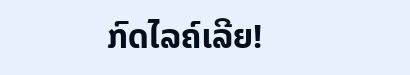ກົດໄລຄ໌ເລີຍ!